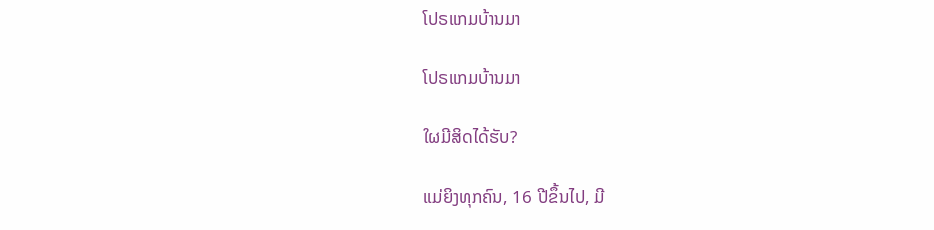ໂປຣແກມບ້ານມາ

ໂປຣແກມບ້ານມາ

ໃຜມີສິດໄດ້ຮັບ?

ແມ່ຍິງທຸກຄົນ, 16 ປີຂຶ້ນໄປ, ມີ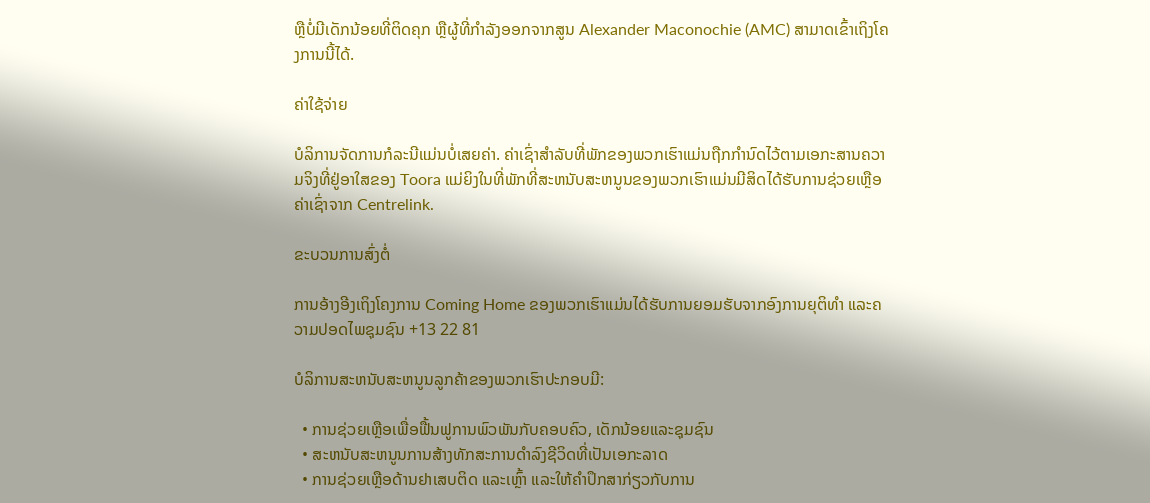ຫຼືບໍ່ມີເດັກນ້ອຍທີ່ຕິດຄຸກ ຫຼືຜູ້ທີ່ກໍາລັງອອກຈາກສູນ Alexander Maconochie (AMC) ສາມາດເຂົ້າເຖິງໂຄງການນີ້ໄດ້.

ຄ່າໃຊ້ຈ່າຍ

ບໍລິການຈັດການກໍລະນີແມ່ນບໍ່ເສຍຄ່າ. ຄ່າເຊົ່າສໍາລັບທີ່ພັກຂອງພວກເຮົາແມ່ນຖືກກໍານົດໄວ້ຕາມເອກະສານຄວາມຈິງທີ່ຢູ່ອາໃສຂອງ Toora ແມ່ຍິງໃນທີ່ພັກທີ່ສະຫນັບສະຫນູນຂອງພວກເຮົາແມ່ນມີສິດໄດ້ຮັບການຊ່ວຍເຫຼືອຄ່າເຊົ່າຈາກ Centrelink.

ຂະບວນການສົ່ງຕໍ່

ການອ້າງອີງເຖິງໂຄງການ Coming Home ຂອງພວກເຮົາແມ່ນໄດ້ຮັບການຍອມຮັບຈາກອົງການຍຸຕິທຳ ແລະຄວາມປອດໄພຊຸມຊົນ +13 22 81

ບໍລິການສະຫນັບສະຫນູນລູກຄ້າຂອງພວກເຮົາປະກອບມີ:

  • ການຊ່ວຍເຫຼືອເພື່ອຟື້ນຟູການພົວພັນກັບຄອບຄົວ, ເດັກນ້ອຍແລະຊຸມຊົນ
  • ສະຫນັບສະຫນູນການສ້າງທັກສະການດໍາລົງຊີວິດທີ່ເປັນເອກະລາດ
  • ການຊ່ວຍເຫຼືອດ້ານຢາເສບຕິດ ແລະເຫຼົ້າ ແລະໃຫ້ຄໍາປຶກສາກ່ຽວກັບການ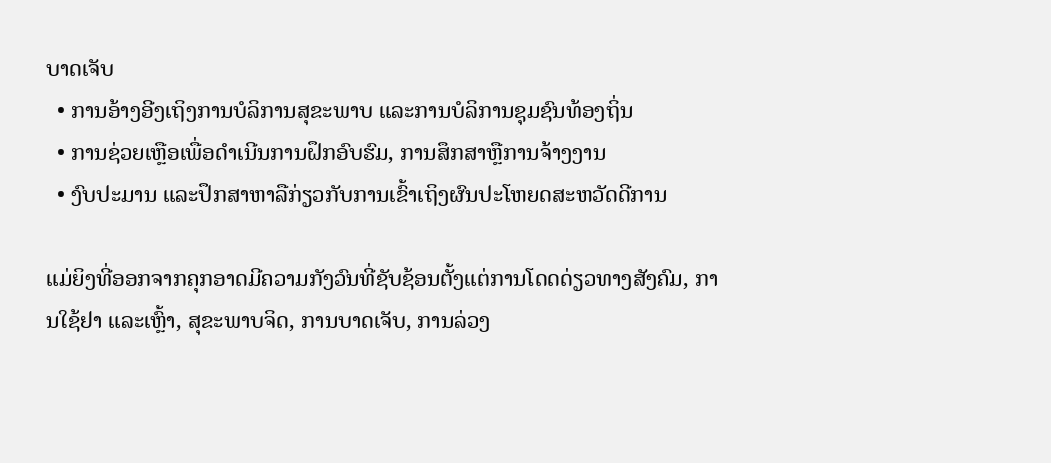ບາດເຈັບ
  • ການອ້າງອີງເຖິງການບໍລິການສຸຂະພາບ ແລະການບໍລິການຊຸມຊົນທ້ອງຖິ່ນ
  • ການຊ່ວຍເຫຼືອເພື່ອດໍາເນີນການຝຶກອົບຮົມ, ການສຶກສາຫຼືການຈ້າງງານ
  • ງົບປະມານ ແລະປຶກສາຫາລືກ່ຽວກັບການເຂົ້າເຖິງຜົນປະໂຫຍດສະຫວັດດີການ

ແມ່ຍິງທີ່ອອກຈາກຄຸກອາດມີຄວາມກັງວົນທີ່ຊັບຊ້ອນຕັ້ງແຕ່ການໂດດດ່ຽວທາງສັງຄົມ, ການໃຊ້ຢາ ແລະເຫຼົ້າ, ສຸຂະພາບຈິດ, ການບາດເຈັບ, ການລ່ວງ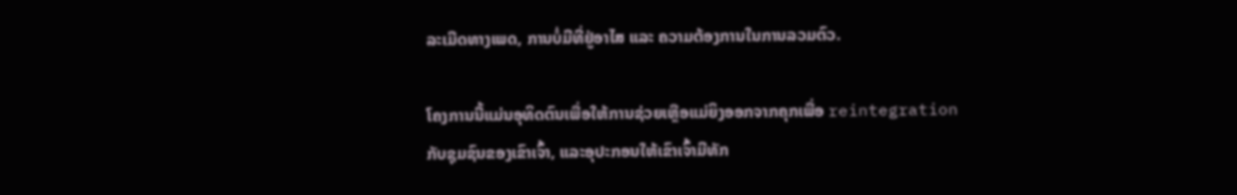ລະເມີດທາງເພດ, ການບໍ່ມີທີ່ຢູ່ອາໄສ ແລະ ຄວາມຕ້ອງການໃນການລວມຕົວ.

ໂຄງການນີ້ແມ່ນອຸທິດຕົນເພື່ອໃຫ້ການຊ່ວຍເຫຼືອແມ່ຍິງອອກຈາກຄຸກເພື່ອ reintegration ກັບຊຸມຊົນຂອງເຂົາເຈົ້າ, ແລະອຸປະກອນໃຫ້ເຂົາເຈົ້າມີທັກ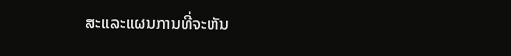ສະແລະແຜນການທີ່ຈະຫັນ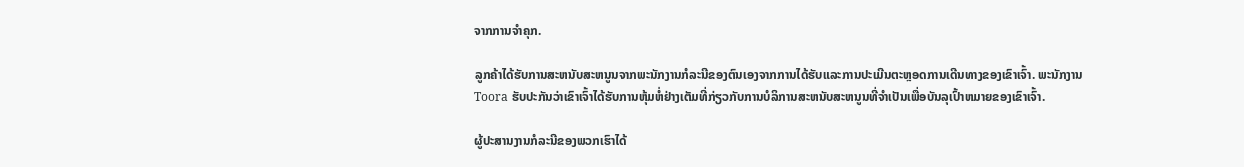ຈາກການຈໍາຄຸກ.

ລູກຄ້າໄດ້ຮັບການສະຫນັບສະຫນູນຈາກພະນັກງານກໍລະນີຂອງຕົນເອງຈາກການໄດ້ຮັບແລະການປະເມີນຕະຫຼອດການເດີນທາງຂອງເຂົາເຈົ້າ. ພະນັກງານ Toora ຮັບປະກັນວ່າເຂົາເຈົ້າໄດ້ຮັບການຫຸ້ມຫໍ່ຢ່າງເຕັມທີ່ກ່ຽວກັບການບໍລິການສະຫນັບສະຫນູນທີ່ຈໍາເປັນເພື່ອບັນລຸເປົ້າຫມາຍຂອງເຂົາເຈົ້າ.

ຜູ້ປະສານງານກໍລະນີຂອງພວກເຮົາໄດ້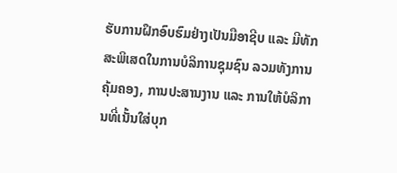ຮັບການຝຶກອົບຮົມຢ່າງເປັນມືອາຊີບ ແລະ ມີທັກສະພິເສດໃນການບໍລິການຊຸມຊົນ ລວມທັງການຄຸ້ມຄອງ, ການປະສານງານ ແລະ ການໃຫ້ບໍລິການທີ່ເນັ້ນໃສ່ບຸກ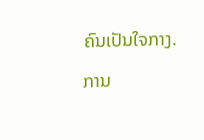ຄົນເປັນໃຈກາງ.

ການ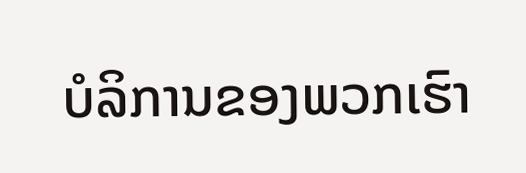ບໍລິການຂອງພວກເຮົາ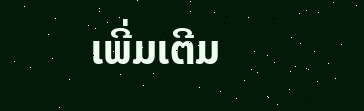ເພີ່ມເຕີມ